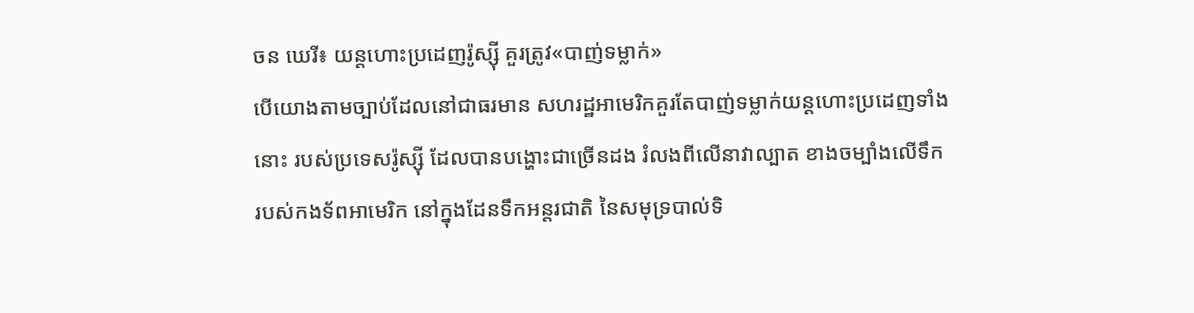ចន ឃេរី៖ យន្ដហោះប្រដេញរ៉ូស្ស៊ី គួរត្រូវ«បាញ់ទម្លាក់»
បើយោងតាមច្បាប់ដែលនៅជាធរមាន សហរដ្ឋអាមេរិកគួរតែបាញ់ទម្លាក់យន្ដហោះប្រដេញទាំងនោះ របស់ប្រទេសរ៉ូស្ស៊ី ដែលបានបង្ហោះជាច្រើនដង រំលងពីលើនាវាល្បាត ខាងចម្បាំងលើទឹក របស់កងទ័ពអាមេរិក នៅក្នុងដែនទឹកអន្តរជាតិ នៃសមុទ្របាល់ទិ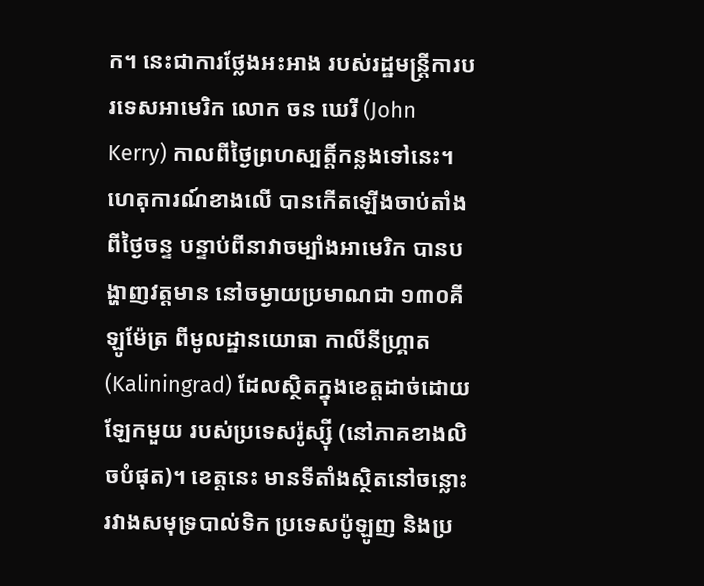ក។ នេះជាការថ្លែងអះអាង របស់រដ្ឋមន្ត្រីការបរទេសអាមេរិក លោក ចន ឃេរី (John Kerry) កាលពីថ្ងៃព្រហស្បត្តិ៍កន្លងទៅនេះ។
ហេតុការណ៍ខាងលើ បានកើតឡើងចាប់តាំងពីថ្ងៃចន្ទ បន្ទាប់ពីនាវាចម្បាំងអាមេរិក បានបង្ហាញវត្តមាន នៅចម្ងាយប្រមាណជា ១៣០គីឡូម៉ែត្រ ពីមូលដ្ឋានយោធា កាលីនីហ្គ្រាត (Kaliningrad) ដែលស្ថិតក្នុងខេត្តដាច់ដោយឡែកមួយ របស់ប្រទេសរ៉ូស្ស៊ី (នៅភាគខាងលិចបំផុត)។ ខេត្តនេះ មានទីតាំងស្ថិតនៅចន្លោះ រវាងសមុទ្របាល់ទិក ប្រទេសប៉ូឡូញ និងប្រ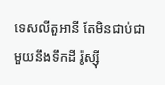ទេសលីតួអានី តែមិនជាប់ជាមួយនឹងទឹកដី រ៉ូស្ស៊ី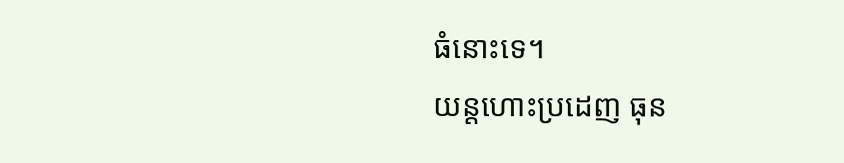ធំនោះទេ។
យន្ដហោះប្រដេញ ធុន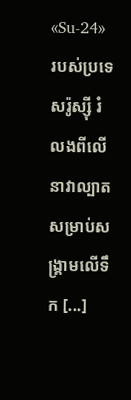«Su-24» របស់ប្រទេសរ៉ូស្ស៊ី រំលងពីលើនាវាល្បាត សម្រាប់សង្គ្រាមលើទឹក [...]